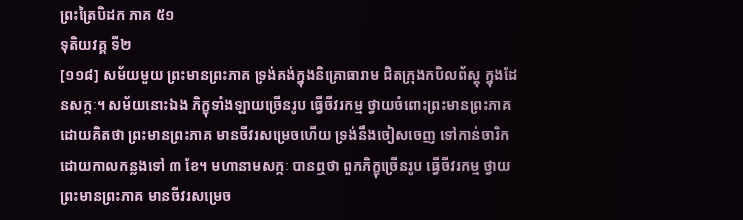ព្រះត្រៃបិដក ភាគ ៥១
ទុតិយវគ្គ ទី២
[១១៨] សម័យមួយ ព្រះមានព្រះភាគ ទ្រង់គង់ក្នុងនិគ្រោធារាម ជិតក្រុងកបិលព័ស្តុ ក្នុងដែនសក្កៈ។ សម័យនោះឯង ភិក្ខុទាំងឡាយច្រើនរូប ធ្វើចីវរកម្ម ថ្វាយចំពោះព្រះមានព្រះភាគ ដោយគិតថា ព្រះមានព្រះភាគ មានចីវរសម្រេចហើយ ទ្រង់នឹងចៀសចេញ ទៅកាន់ចារិកដោយកាលកន្លងទៅ ៣ ខែ។ មហានាមសក្កៈ បានឮថា ពួកភិក្ខុច្រើនរូប ធ្វើចីវរកម្ម ថ្វាយព្រះមានព្រះភាគ មានចីវរសម្រេច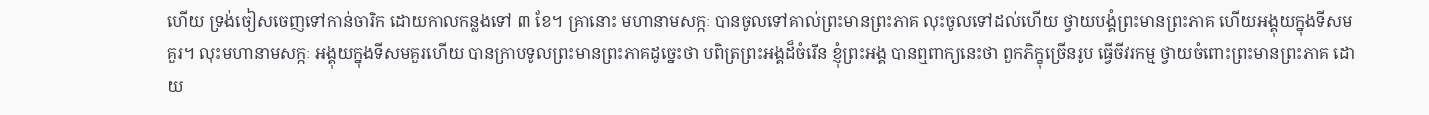ហើយ ទ្រង់ចៀសចេញទៅកាន់ចារិក ដោយកាលកន្លងទៅ ៣ ខែ។ គ្រានោះ មហានាមសក្កៈ បានចូលទៅគាល់ព្រះមានព្រះភាគ លុះចូលទៅដល់ហើយ ថ្វាយបង្គំព្រះមានព្រះភាគ ហើយអង្គុយក្នុងទីសមគួរ។ លុះមហានាមសក្កៈ អង្គុយក្នុងទីសមគួរហើយ បានក្រាបទូលព្រះមានព្រះភាគដូច្នេះថា បពិត្រព្រះអង្គដ៏ចំរើន ខ្ញុំព្រះអង្គ បានឮពាក្យនេះថា ពួកភិក្ខុច្រើនរូប ធ្វើចីវរកម្ម ថ្វាយចំពោះព្រះមានព្រះភាគ ដោយ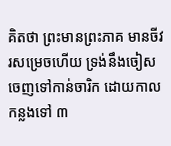គិតថា ព្រះមានព្រះភាគ មានចីវរសម្រេចហើយ ទ្រង់នឹងចៀសចេញទៅកាន់ចារិក ដោយកាលកន្លងទៅ ៣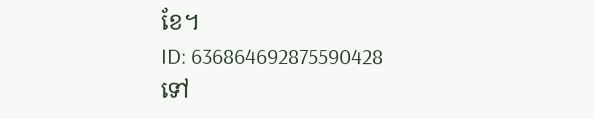ខែ។
ID: 636864692875590428
ទៅ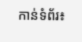កាន់ទំព័រ៖